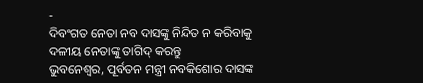-
ଦିବଂଗତ ନେତା ନବ ଦାସଙ୍କୁ ନିନ୍ଦିତ ନ କରିବାକୁ ଦଳୀୟ ନେତାଙ୍କୁ ତାଗିଦ୍ କରନ୍ତୁ
ଭୁବନେଶ୍ୱର, ପୂର୍ବତନ ମନ୍ତ୍ରୀ ନବକିଶୋର ଦାସଙ୍କ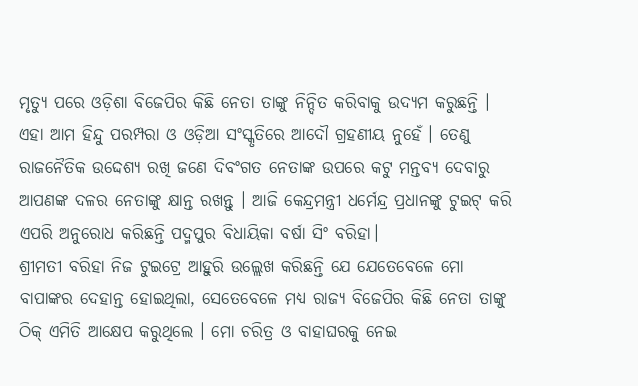ମୃତ୍ୟୁ ପରେ ଓଡ଼ିଶା ବିଜେପିର କିଛି ନେତା ତାଙ୍କୁ ନିନ୍ଦିତ କରିବାକୁ ଉଦ୍ୟମ କରୁଛନ୍ତି । ଏହା ଆମ ହିନ୍ଦୁ ପରମ୍ପରା ଓ ଓଡ଼ିଆ ସଂସ୍କୃତିରେ ଆଦୌ ଗ୍ରହଣୀୟ ନୁହେଁ । ତେଣୁ ରାଜନୈତିକ ଉଦ୍ଦେଶ୍ୟ ରଖି ଜଣେ ଦିବଂଗତ ନେତାଙ୍କ ଉପରେ କଟୁ ମନ୍ତବ୍ୟ ଦେବାରୁ ଆପଣଙ୍କ ଦଳର ନେତାଙ୍କୁ କ୍ଷାନ୍ତ ରଖନ୍ତୁ । ଆଜି କେନ୍ଦ୍ରମନ୍ତ୍ରୀ ଧର୍ମେନ୍ଦ୍ର ପ୍ରଧାନଙ୍କୁ ଟୁଇଟ୍ କରି ଏପରି ଅନୁରୋଧ କରିଛନ୍ତି ପଦ୍ମପୁର ବିଧାୟିକା ବର୍ଷା ସିଂ ବରିହା।
ଶ୍ରୀମତୀ ବରିହା ନିଜ ଟୁଇଟ୍ରେ ଆହୁରି ଉଲ୍ଲେଖ କରିଛନ୍ତି ଯେ ଯେତେବେଳେ ମୋ ବାପାଙ୍କର ଦେହାନ୍ତ ହୋଇଥିଲା, ସେତେବେଳେ ମଧ୍ୟ ରାଜ୍ୟ ବିଜେପିର କିଛି ନେତା ତାଙ୍କୁ ଠିକ୍ ଏମିତି ଆକ୍ଷେପ କରୁଥିଲେ । ମୋ ଚରିତ୍ର ଓ ବାହାଘରକୁ ନେଇ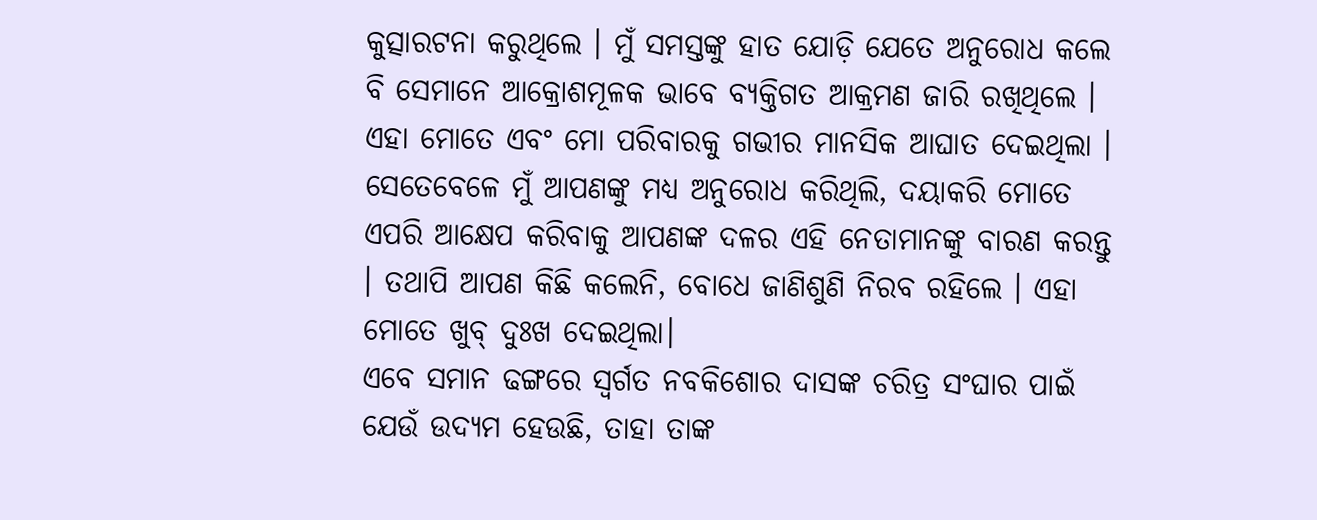କୁତ୍ସାରଟନା କରୁଥିଲେ । ମୁଁ ସମସ୍ତଙ୍କୁ ହାତ ଯୋଡ଼ି ଯେତେ ଅନୁରୋଧ କଲେ ବି ସେମାନେ ଆକ୍ରୋଶମୂଳକ ଭାବେ ବ୍ୟକ୍ତିଗତ ଆକ୍ରମଣ ଜାରି ରଖିଥିଲେ । ଏହା ମୋତେ ଏବଂ ମୋ ପରିବାରକୁ ଗଭୀର ମାନସିକ ଆଘାତ ଦେଇଥିଲା । ସେତେବେଳେ ମୁଁ ଆପଣଙ୍କୁ ମଧ୍ୟ ଅନୁରୋଧ କରିଥିଲି, ଦୟାକରି ମୋତେ ଏପରି ଆକ୍ଷେପ କରିବାକୁ ଆପଣଙ୍କ ଦଳର ଏହି ନେତାମାନଙ୍କୁ ବାରଣ କରନ୍ତୁ । ତଥାପି ଆପଣ କିଛି କଲେନି, ବୋଧେ ଜାଣିଶୁଣି ନିରବ ରହିଲେ । ଏହା ମୋତେ ଖୁବ୍ ଦୁଃଖ ଦେଇଥିଲା।
ଏବେ ସମାନ ଢଙ୍ଗରେ ସ୍ୱର୍ଗତ ନବକିଶୋର ଦାସଙ୍କ ଚରିତ୍ର ସଂଘାର ପାଇଁ ଯେଉଁ ଉଦ୍ୟମ ହେଉଛି, ତାହା ତାଙ୍କ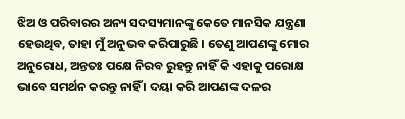ଝିଅ ଓ ପରିବାରର ଅନ୍ୟ ସଦସ୍ୟମାନଙ୍କୁ କେତେ ମାନସିକ ଯନ୍ତ୍ରଣା ହେଉଥିବ, ତାହା ମୁଁ ଅନୁଭବ କରିପାରୁଛି । ତେଣୁ ଆପଣଙ୍କୁ ମୋର ଅନୁରୋଧ, ଅନ୍ତତଃ ପକ୍ଷେ ନିରବ ରୁହନ୍ତୁ ନାହିଁ କି ଏହାକୁ ପରୋକ୍ଷ ଭାବେ ସମର୍ଥନ କରନ୍ତୁ ନାହିଁ । ଦୟା କରି ଆପଣଙ୍କ ଦଳର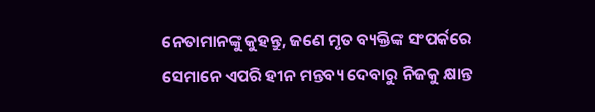ନେତାମାନଙ୍କୁ କୁହନ୍ତୁ, ଜଣେ ମୃତ ବ୍ୟକ୍ତିଙ୍କ ସଂପର୍କରେ ସେମାନେ ଏପରି ହୀନ ମନ୍ତବ୍ୟ ଦେବାରୁ ନିଜକୁ କ୍ଷାନ୍ତ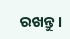ରଖନ୍ତୁ।